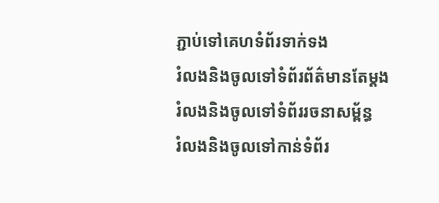ភ្ជាប់ទៅគេហទំព័រទាក់ទង
រំលងនិងចូលទៅទំព័រព័ត៌មានតែម្តង
រំលងនិងចូលទៅទំព័ររចនាសម្ព័ន្ធ
រំលងនិងចូលទៅកាន់ទំព័រ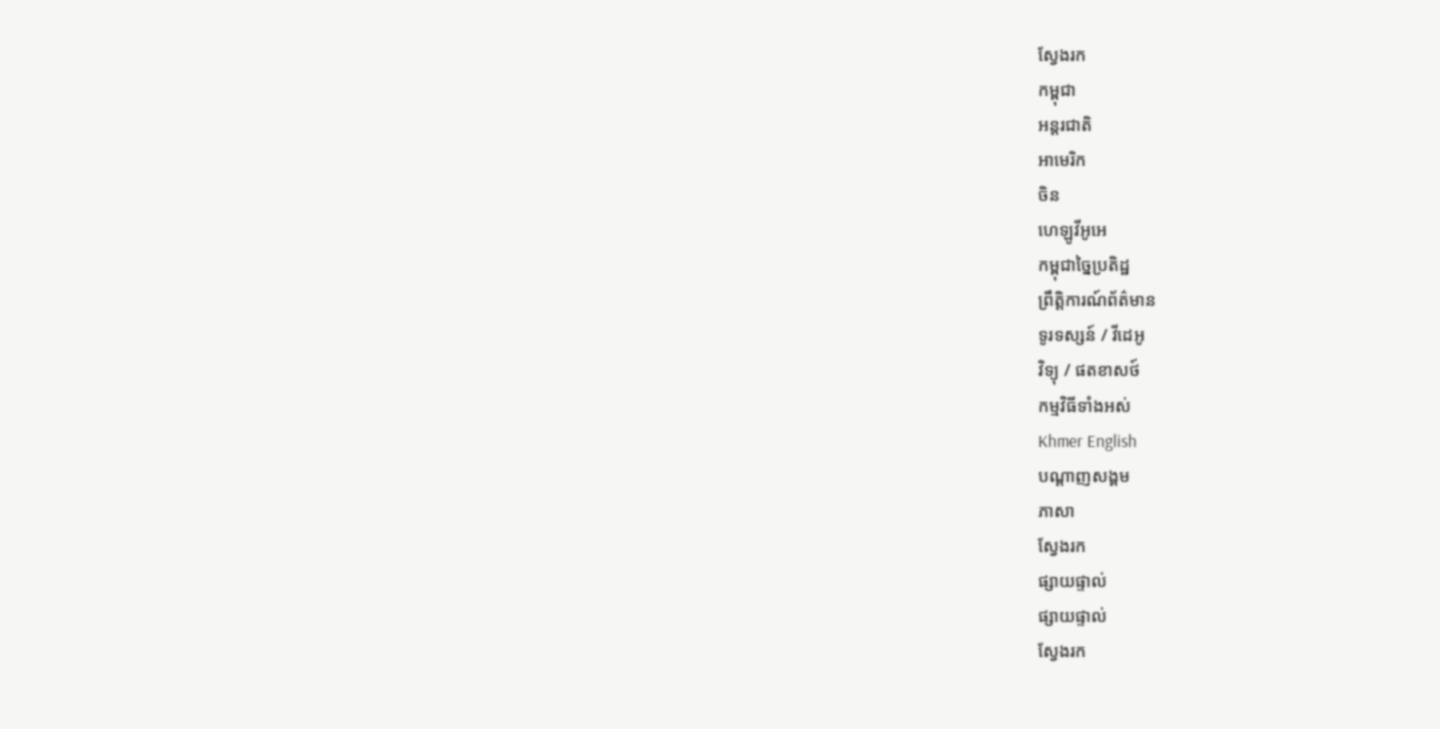ស្វែងរក
កម្ពុជា
អន្តរជាតិ
អាមេរិក
ចិន
ហេឡូវីអូអេ
កម្ពុជាច្នៃប្រតិដ្ឋ
ព្រឹត្តិការណ៍ព័ត៌មាន
ទូរទស្សន៍ / វីដេអូ
វិទ្យុ / ផតខាសថ៍
កម្មវិធីទាំងអស់
Khmer English
បណ្តាញសង្គម
ភាសា
ស្វែងរក
ផ្សាយផ្ទាល់
ផ្សាយផ្ទាល់
ស្វែងរក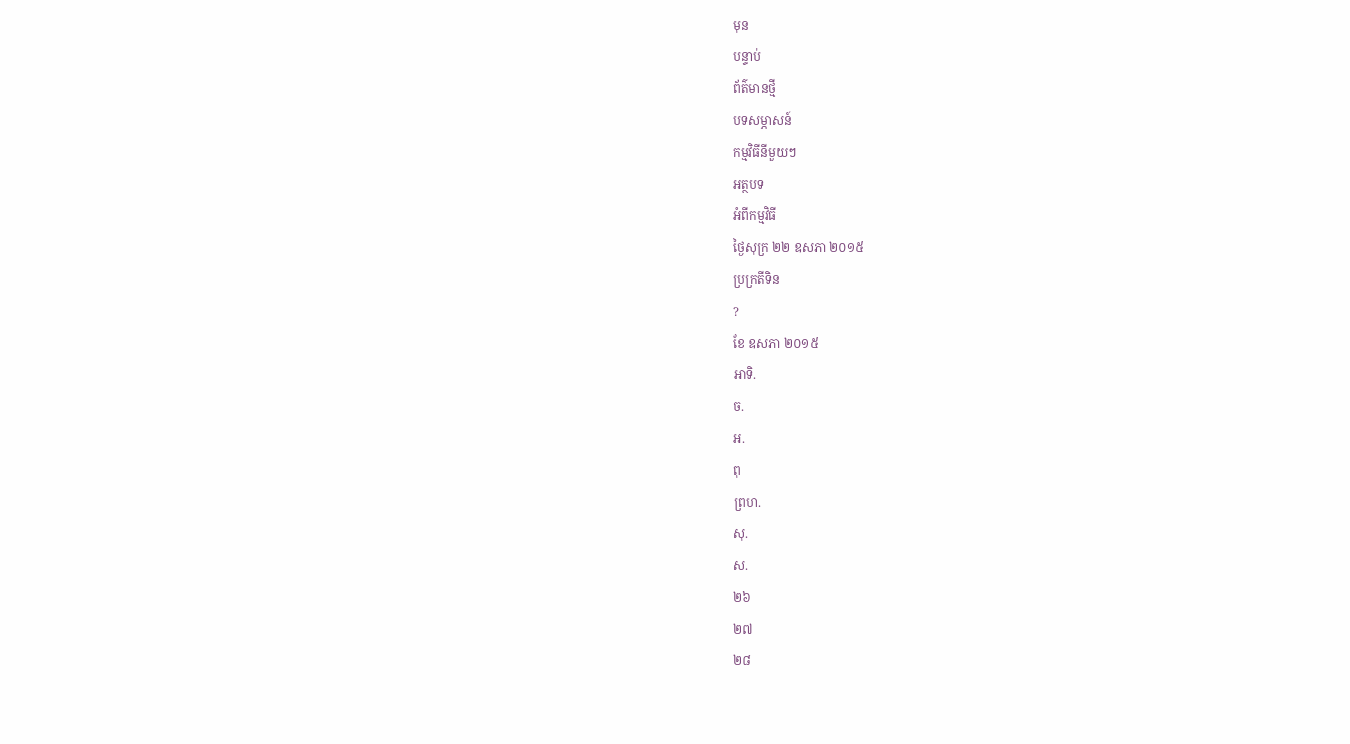មុន
បន្ទាប់
ព័ត៌មានថ្មី
បទសម្ភាសន៍
កម្មវិធីនីមួយៗ
អត្ថបទ
អំពីកម្មវិធី
ថ្ងៃសុក្រ ២២ ឧសភា ២០១៥
ប្រក្រតីទិន
?
ខែ ឧសភា ២០១៥
អាទិ.
ច.
អ.
ពុ
ព្រហ.
សុ.
ស.
២៦
២៧
២៨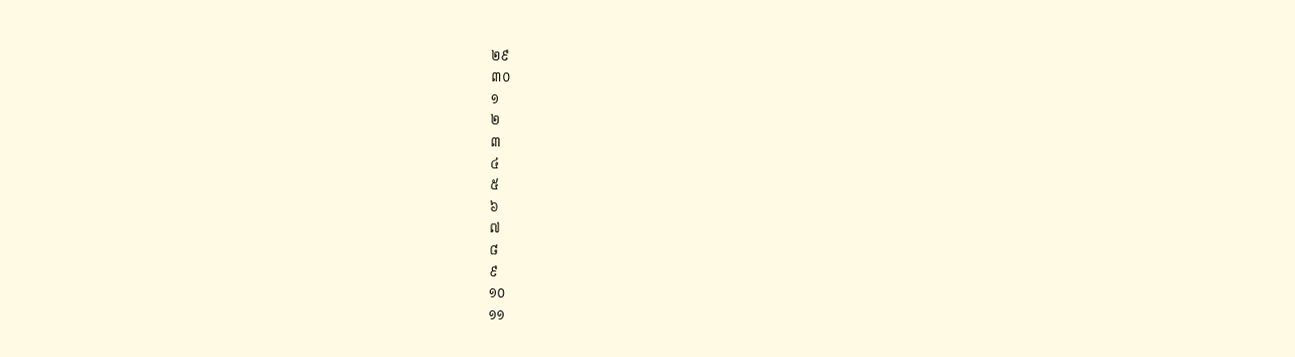២៩
៣០
១
២
៣
៤
៥
៦
៧
៨
៩
១០
១១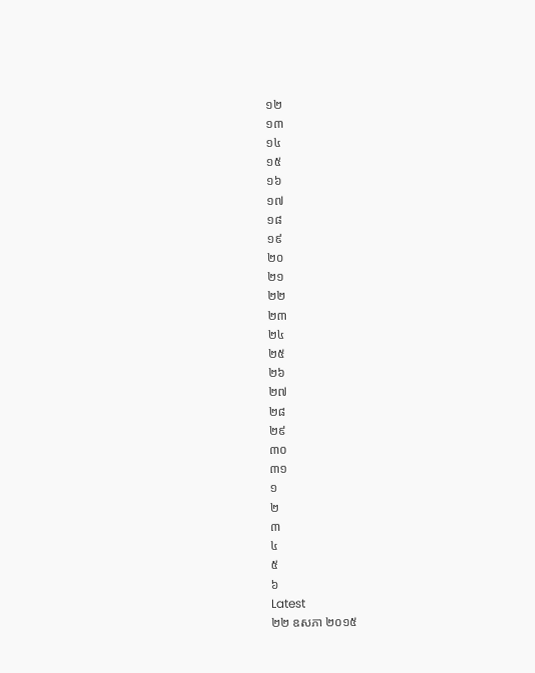១២
១៣
១៤
១៥
១៦
១៧
១៨
១៩
២០
២១
២២
២៣
២៤
២៥
២៦
២៧
២៨
២៩
៣០
៣១
១
២
៣
៤
៥
៦
Latest
២២ ឧសភា ២០១៥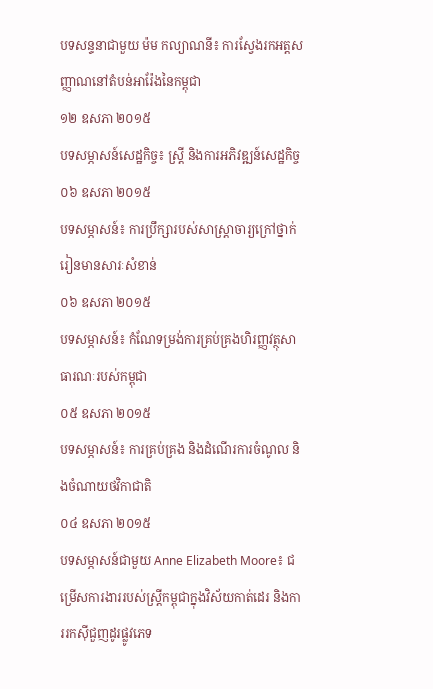បទសន្ទនាជាមួយ ម៉ម កល្យាណនី៖ ការស្វែងរកអត្តសញ្ញាណនៅតំបន់អារ៉ែងនៃកម្ពុជា
១២ ឧសភា ២០១៥
បទសម្ភាសន៍សេដ្ឋកិច្ច៖ ស្ត្រី និងការអភិវឌ្ឍន៍សេដ្ឋកិច្ច
០៦ ឧសភា ២០១៥
បទសម្ភាសន៍៖ ការប្រឹក្សារបស់សាស្ត្រាចារ្យក្រៅថ្នាក់រៀនមានសារៈសំខាន់
០៦ ឧសភា ២០១៥
បទសម្ភាសន៍៖ កំណែទម្រង់ការគ្រប់គ្រងហិរញ្ញវត្ថុសាធារណៈរបស់កម្ពុជា
០៥ ឧសភា ២០១៥
បទសម្ភាសន៍៖ ការគ្រប់គ្រង និងដំណើរការចំណូល និងចំណាយថវិកាជាតិ
០៤ ឧសភា ២០១៥
បទសម្ភាសន៍ជាមួយ Anne Elizabeth Moore៖ ជម្រើសការងាររបស់ស្ត្រីកម្ពុជាក្នុងវិស័យកាត់ដេរ និងការរកស៊ីជួញដូរផ្លូវភេទ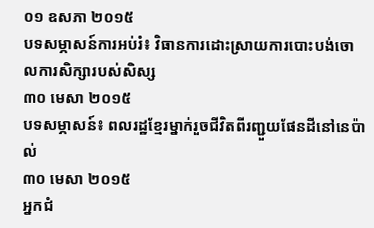០១ ឧសភា ២០១៥
បទសម្ភាសន៍ការអប់រំ៖ វិធានការដោះស្រាយការបោះបង់ចោលការសិក្សារបស់សិស្ស
៣០ មេសា ២០១៥
បទសម្ភាសន៍៖ ពលរដ្ឋខ្មែរម្នាក់រួចជីវិតពីរញ្ជួយផែនដីនៅនេប៉ាល់
៣០ មេសា ២០១៥
អ្នកជំ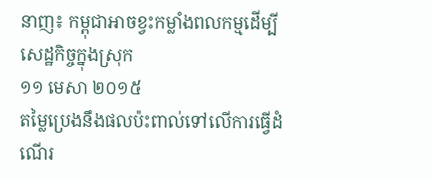នាញ៖ កម្ពុជាអាចខ្វះកម្លាំងពលកម្មដើម្បីសេដ្ឋកិច្ចក្នុងស្រុក
១១ មេសា ២០១៥
តម្លៃប្រេងនឹងផលប៉ះពាល់ទៅលើការធ្វើដំណើរ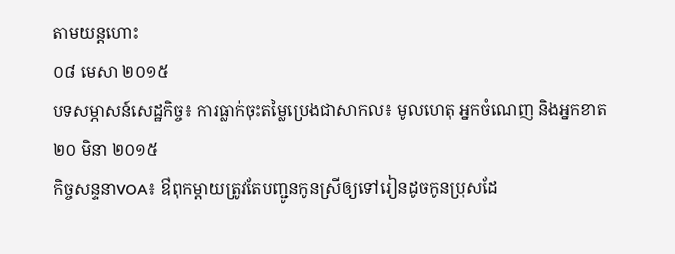តាមយន្តហោះ
០៨ មេសា ២០១៥
បទសម្ភាសន៍សេដ្ឋកិច្ច៖ ការធ្លាក់ចុះតម្លៃប្រេងជាសាកល៖ មូលហេតុ អ្នកចំណេញ និងអ្នកខាត
២០ មិនា ២០១៥
កិច្ចសន្ទនាVOA៖ ឳពុកម្តាយត្រូវតែបញ្ជូនកូនស្រីឲ្យទៅរៀនដូចកូនប្រុសដែ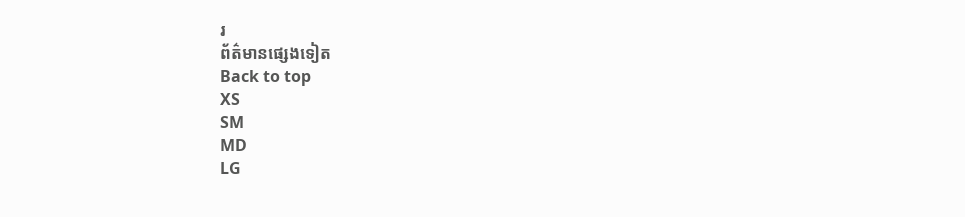រ
ព័ត៌មានផ្សេងទៀត
Back to top
XS
SM
MD
LG